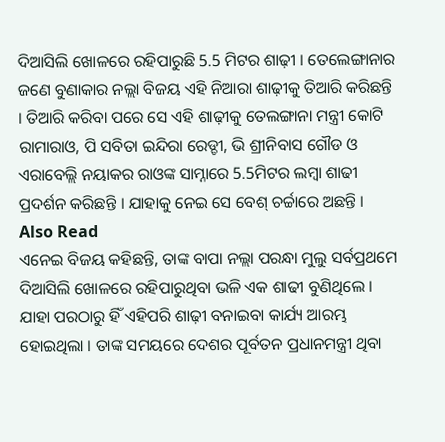ଦିଆସିଲି ଖୋଳରେ ରହିପାରୁଛି 5.5 ମିଟର ଶାଢ଼ୀ । ତେଲେଙ୍ଗାନାର ଜଣେ ବୁଣାକାର ନଲ୍ଲା ବିଜୟ ଏହି ନିଆରା ଶାଢ଼ୀକୁ ତିଆରି କରିଛନ୍ତି । ତିଆରି କରିବା ପରେ ସେ ଏହି ଶାଢ଼ୀକୁ ତେଲଙ୍ଗାନା ମନ୍ତ୍ରୀ କୋଟି ରାମାରାଓ, ପି ସବିତା ଇନ୍ଦିରା ରେଡ୍ଡୀ, ଭି ଶ୍ରୀନିବାସ ଗୌଡ ଓ ଏରାବେଲ୍ଲି ନୟାକର ରାଓଙ୍କ ସାମ୍ନାରେ 5.5ମିଟର ଲମ୍ବା ଶାଢୀ ପ୍ରଦର୍ଶନ କରିଛନ୍ତି । ଯାହାକୁ ନେଇ ସେ ବେଶ୍ ଚର୍ଚ୍ଚାରେ ଅଛନ୍ତି ।
Also Read
ଏନେଇ ବିଜୟ କହିଛନ୍ତି, ତାଙ୍କ ବାପା ନଲ୍ଲା ପରନ୍ଧା ମୁଲୁ ସର୍ବପ୍ରଥମେ ଦିଆସିଲି ଖୋଳରେ ରହିପାରୁଥିବା ଭଳି ଏକ ଶାଢୀ ବୁଣିଥିଲେ । ଯାହା ପରଠାରୁ ହିଁ ଏହିପରି ଶାଢ଼ୀ ବନାଇବା କାର୍ଯ୍ୟ ଆରମ୍ଭ ହୋଇଥିଲା । ତାଙ୍କ ସମୟରେ ଦେଶର ପୂର୍ବତନ ପ୍ରଧାନମନ୍ତ୍ରୀ ଥିବା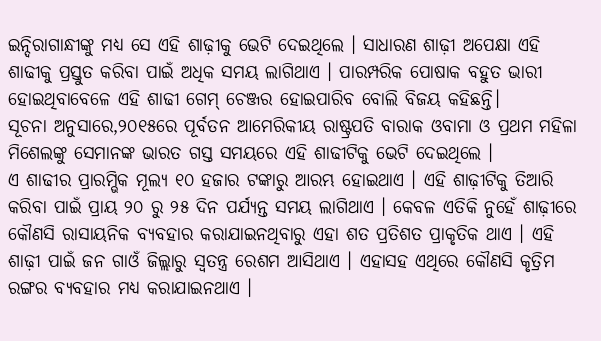ଇନ୍ଦିରାଗାନ୍ଧୀଙ୍କୁ ମଧ୍ୟ ସେ ଏହି ଶାଢ଼ୀକୁ ଭେଟି ଦେଇଥିଲେ । ସାଧାରଣ ଶାଢ଼ୀ ଅପେକ୍ଷା ଏହି ଶାଢୀକୁ ପ୍ରସ୍ତୁତ କରିବା ପାଇଁ ଅଧିକ ସମୟ ଲାଗିଥାଏ । ପାରମ୍ପରିକ ପୋଷାକ ବହୁତ ଭାରୀ ହୋଇଥିବାବେଳେ ଏହି ଶାଢୀ ଗେମ୍ ଚେଞ୍ଜର ହୋଇପାରିବ ବୋଲି ବିଜୟ କହିଛନ୍ତି।
ସୂଚନା ଅନୁସାରେ,୨୦୧୫ରେ ପୂର୍ବତନ ଆମେରିକୀୟ ରାଷ୍ଟ୍ରପତି ବାରାକ ଓବାମା ଓ ପ୍ରଥମ ମହିଳା ମିଶେଲଙ୍କୁ ସେମାନଙ୍କ ଭାରତ ଗସ୍ତ ସମୟରେ ଏହି ଶାଢୀଟିକୁ ଭେଟି ଦେଇଥିଲେ ।
ଏ ଶାଢୀର ପ୍ରାରମ୍ଭିକ ମୂଲ୍ୟ ୧୦ ହଜାର ଟଙ୍କାରୁ ଆରମ୍ଭ ହୋଇଥାଏ । ଏହି ଶାଢ଼ୀଟିକୁ ତିଆରି କରିବା ପାଇଁ ପ୍ରାୟ ୨୦ ରୁ ୨୫ ଦିନ ପର୍ଯ୍ୟନ୍ତ ସମୟ ଲାଗିଥାଏ । କେବଳ ଏତିକି ନୁହେଁ ଶାଢ଼ୀରେ କୌଣସି ରାସାୟନିକ ବ୍ୟବହାର କରାଯାଇନଥିବାରୁ ଏହା ଶତ ପ୍ରତିଶତ ପ୍ରାକୃତିକ ଥାଏ । ଏହି ଶାଢ଼ୀ ପାଇଁ ଜନ ଗାଓଁ ଜିଲ୍ଲାରୁ ସ୍ୱତନ୍ତ୍ର ରେଶମ ଆସିଥାଏ । ଏହାସହ ଏଥିରେ କୌଣସି କୃତ୍ରିମ ରଙ୍ଗର ବ୍ୟବହାର ମଧ୍ୟ କରାଯାଇନଥାଏ ।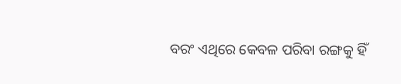ବରଂ ଏଥିରେ କେବଳ ପରିବା ରଙ୍ଗକୁ ହିଁ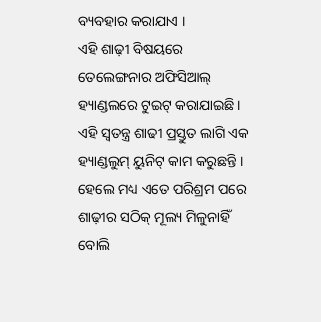ବ୍ୟବହାର କରାଯାଏ ।
ଏହି ଶାଢ଼ୀ ବିଷୟରେ ତେଲେଙ୍ଗନାର ଅଫିସିଆଲ୍ ହ୍ୟାଣ୍ଡଲରେ ଟୁଇଟ୍ କରାଯାଇଛି। ଏହି ସ୍ୱତନ୍ତ୍ର ଶାଢୀ ପ୍ରସ୍ତୁତ ଲାଗି ଏକ ହ୍ୟାଣ୍ଡଲୁମ୍ ୟୁନିଟ୍ କାମ କରୁଛନ୍ତି । ହେଲେ ମଧ୍ୟ ଏତେ ପରିଶ୍ରମ ପରେ ଶାଢ଼ୀର ସଠିକ୍ ମୂଲ୍ୟ ମିଳୁନାହିଁ ବୋଲି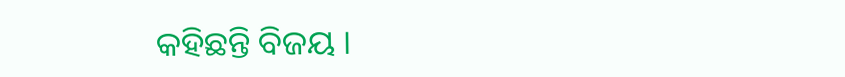କହିଛନ୍ତି ବିଜୟ ।